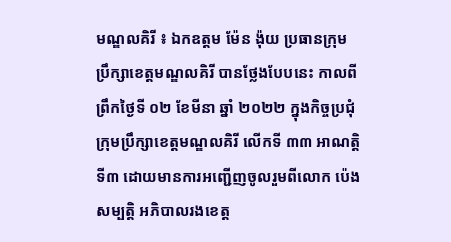មណ្ឌលគិរី ៖ ឯកឧត្តម ម៉ែន ង៉ុយ ប្រធានក្រុមប្រឹក្សាខេត្តមណ្ឌលគិរី បានថ្លែងបែបនេះ កាលពីព្រឹកថ្ងៃទី ០២ ខែមីនា ឆ្នាំ ២០២២ ក្នុងកិច្ចប្រជុំក្រុមប្រឹក្សាខេត្តមណ្ឌលគិរី លើកទី ៣៣ អាណត្តិទី៣ ដោយមានការអញ្ជើញចូលរួមពីលោក ប៉េង សម្បត្តិ អភិបាលរងខេត្ត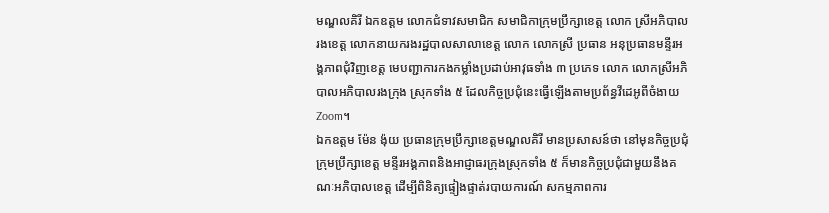មណ្ឌលគិរី ឯកឧត្តម លោកជំទាវសមាជិក សមាជិកាក្រុមប្រឹក្សាខេត្ត លោក ស្រីអភិបាលរងខេត្ត លោកនាយករងរដ្ឋបាលសាលាខេត្ត លោក លោកស្រី ប្រធាន អនុប្រធានមន្ទីរអង្គភាពជុំវិញខេត្ត មេបញ្ជាការកងកម្លាំងប្រដាប់អាវុធទាំង ៣ ប្រភេទ លោក លោកស្រីអភិបាលអភិបាលរងក្រុង ស្រុកទាំង ៥ ដែលកិច្ចប្រជុំនេះធ្វើឡើងតាមប្រព័ន្ធវីដេអូពីចំងាយ Zoom។
ឯកឧត្តម ម៉ែន ង៉ុយ ប្រធានក្រុមប្រឹក្សាខេត្តមណ្ឌលគិរី មានប្រសាសន៍ថា នៅមុនកិច្ចប្រជុំក្រុមប្រឹក្សាខេត្ត មន្ទីរអង្គភាពនិងអាជ្ញាធរក្រុងស្រុកទាំង ៥ ក៏មានកិច្ចប្រជុំជាមួយនឹងគណៈអភិបាលខេត្ត ដើម្បីពិនិត្យផ្ទៀងផ្ទាត់របាយការណ៍ សកម្មភាពការ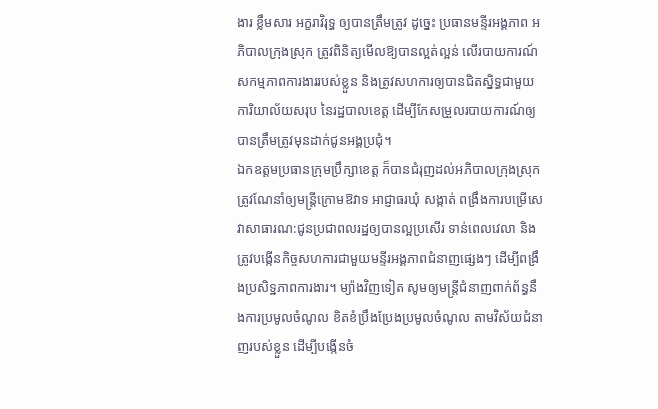ងារ ខ្លឹមសារ អក្ខរាវិរុទ្ធ ឲ្យបានត្រឹមត្រូវ ដូច្នេះ ប្រធានមន្ទីរអង្គភាព អភិបាលក្រុងស្រុក ត្រូវពិនិត្យមើលឱ្យបានល្អត់ល្អន់ លើរបាយការណ៍សកម្មភាពការងាររបស់ខ្លួន និងត្រូវសហការឲ្យបានជិតស្និទ្ធជាមួយការិយាល័យសរុប នៃរដ្ឋបាលខេត្ត ដើម្បីកែសម្រួលរបាយការណ៍ឲ្យបានត្រឹមត្រូវមុនដាក់ជូនអង្គប្រជុំ។
ឯកឧត្តមប្រធានក្រុមប្រឹក្សាខេត្ត ក៏បានជំរុញដល់អភិបាលក្រុងស្រុក ត្រូវណែនាំឲ្យមន្ត្រីក្រោមឱវាទ អាជ្ញាធរឃុំ សង្កាត់ ពង្រឹងការបម្រើសេវាសាធារណ:ជូនប្រជាពលរដ្ឋឲ្យបានល្អប្រសើរ ទាន់ពេលវេលា និងត្រូវបង្កើនកិច្ចសហការជាមួយមន្ទីរអង្គភាពជំនាញផ្សេងៗ ដើម្បីពង្រឹងប្រសិទ្ឋភាពការងារ។ ម្យ៉ាងវិញទៀត សូមឲ្យមន្ត្រីជំនាញពាក់ព័ន្ធនឹងការប្រមូលចំណូល ខិតខំប្រឹងប្រែងប្រមូលចំណូល តាមវិស័យជំនាញរបស់ខ្លួន ដើម្បីបង្កើនចំ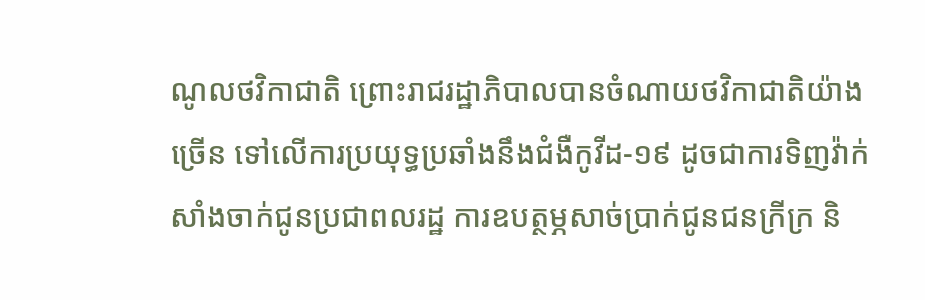ណូលថវិកាជាតិ ព្រោះរាជរដ្ឋាភិបាលបានចំណាយថវិកាជាតិយ៉ាងច្រើន ទៅលើការប្រយុទ្ធប្រឆាំងនឹងជំងឺកូវីដ-១៩ ដូចជាការទិញវ៉ាក់សាំងចាក់ជូនប្រជាពលរដ្ឋ ការឧបត្ថម្ភសាច់ប្រាក់ជូនជនក្រីក្រ និ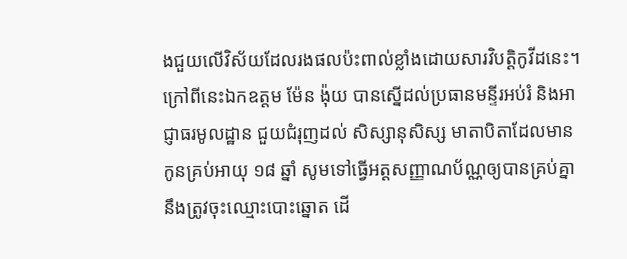ងជួយលើវិស័យដែលរងផលប៉ះពាល់ខ្លាំងដោយសារវិបត្តិកូវីដនេះ។
ក្រៅពីនេះឯកឧត្តម ម៉ែន ង៉ុយ បានស្នើដល់ប្រធានមន្ទីរអប់រំ និងអាជ្ញាធរមូលដ្ឋាន ជួយជំរុញដល់ សិស្សានុសិស្ស មាតាបិតាដែលមានកូនគ្រប់អាយុ ១៨ ឆ្នាំ សូមទៅធ្វើអត្តសញ្ញាណប័ណ្ណឲ្យបានគ្រប់គ្នា នឹងត្រូវចុះឈ្មោះបោះឆ្នោត ដើ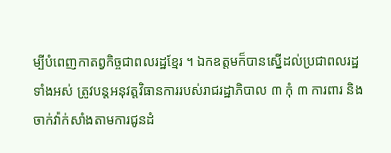ម្បីបំពេញកាតព្វកិច្ចជាពលរដ្ឋខ្មែរ ។ ឯកឧត្តមក៏បានស្នើដល់ប្រជាពលរដ្ឋទាំងអស់ ត្រូវបន្តអនុវត្តវិធានការរបស់រាជរដ្ឋាភិបាល ៣ កុំ ៣ ការពារ និង ចាក់វ៉ាក់សាំងតាមការជូនដំ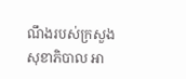ណឹងរបស់ក្រសួងសុខាភិបាល អា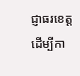ជ្ញាធរខេត្ត ដើម្បីកា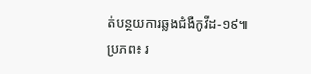ត់បន្ថយការឆ្លងជំងឺកូវីដ-១៩៕
ប្រភព៖ រ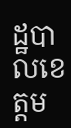ដ្ឋបាលខេត្តម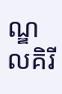ណ្ឌលគិរី